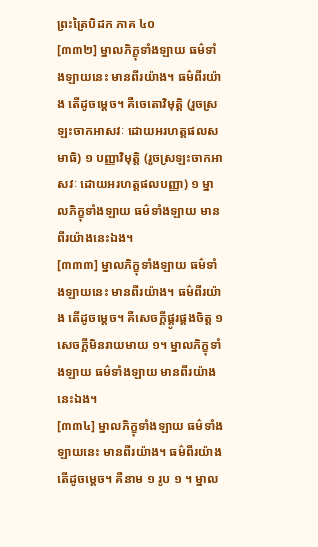ព្រះត្រៃបិដក ភាគ ៤០
[៣៣២] ម្នាលភិក្ខុទាំងឡាយ ធម៌ទាំងឡាយនេះ មានពីរយ៉ាង។ ធម៌ពីរយ៉ាង តើដូចម្ដេច។ គឺចេតោវិមុត្តិ (រួចស្រឡះចាកអាសវៈ ដោយអរហត្តផលសមាធិ) ១ បញ្ញាវិមុត្តិ (រួចស្រឡះចាកអាសវៈ ដោយអរហត្តផលបញ្ញា) ១ ម្នាលភិក្ខុទាំងឡាយ ធម៌ទាំងឡាយ មានពីរយ៉ាងនេះឯង។
[៣៣៣] ម្នាលភិក្ខុទាំងឡាយ ធម៌ទាំងឡាយនេះ មានពីរយ៉ាង។ ធម៌ពីរយ៉ាង តើដូចម្ដេច។ គឺសេចក្ដីផ្គូរផ្គងចិត្ត ១ សេចក្ដីមិនរាយមាយ ១។ ម្នាលភិក្ខុទាំងឡាយ ធម៌ទាំងឡាយ មានពីរយ៉ាងនេះឯង។
[៣៣៤] ម្នាលភិក្ខុទាំងឡាយ ធម៌ទាំងឡាយនេះ មានពីរយ៉ាង។ ធម៌ពីរយ៉ាង តើដូចម្ដេច។ គឺនាម ១ រូប ១ ។ ម្នាល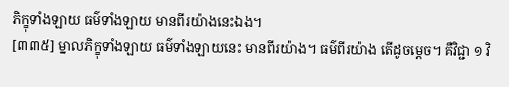ភិក្ខុទាំងឡាយ ធម៌ទាំងឡាយ មានពីរយ៉ាងនេះឯង។
[៣៣៥] ម្នាលភិក្ខុទាំងឡាយ ធម៌ទាំងឡាយនេះ មានពីរយ៉ាង។ ធម៌ពីរយ៉ាង តើដូចម្ដេច។ គឺវិជ្ជា ១ វិ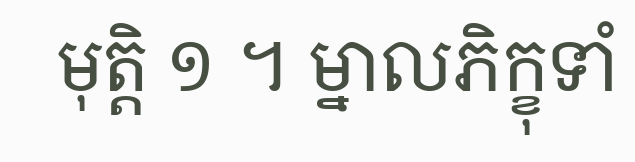មុត្តិ ១ ។ ម្នាលភិក្ខុទាំ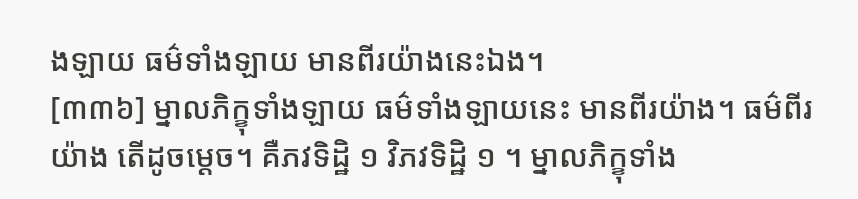ងឡាយ ធម៌ទាំងឡាយ មានពីរយ៉ាងនេះឯង។
[៣៣៦] ម្នាលភិក្ខុទាំងឡាយ ធម៌ទាំងឡាយនេះ មានពីរយ៉ាង។ ធម៌ពីរយ៉ាង តើដូចម្ដេច។ គឺភវទិដ្ឋិ ១ វិភវទិដ្ឋិ ១ ។ ម្នាលភិក្ខុទាំង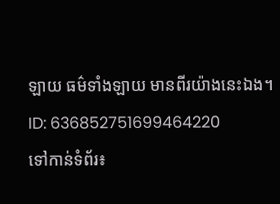ឡាយ ធម៌ទាំងឡាយ មានពីរយ៉ាងនេះឯង។
ID: 636852751699464220
ទៅកាន់ទំព័រ៖